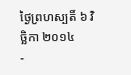ថ្ងៃព្រហស្បតិ៍ ៦ វិច្ឆិកា ២០១៤
-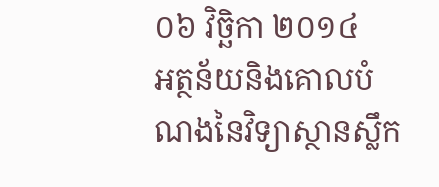០៦ វិច្ឆិកា ២០១៤
អត្ថន័យនិងគោលបំណងនៃវិទ្យាស្ថានស្លឹក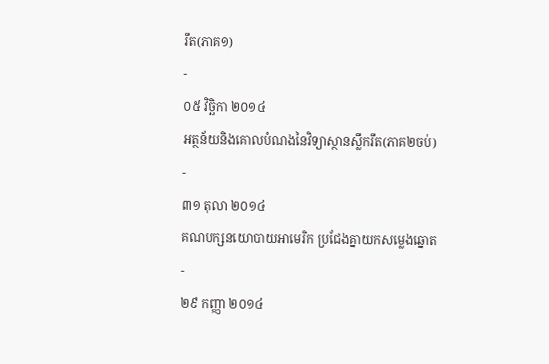រឹត(ភាគ១)
-
០៥ វិច្ឆិកា ២០១៤
អត្ថន័យនិងគោលបំណងនៃវិទ្យាស្ថានស្លឹករឹត(ភាគ២ចប់)
-
៣១ តុលា ២០១៤
គណបក្សនយោបាយអាមេរិក ប្រជែងគ្នាយកសម្លេងឆ្នោត
-
២៩ កញ្ញា ២០១៤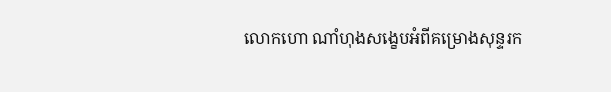លោកហោ ណាំហុងសង្ខេបអំពីគម្រោងសុន្ទរក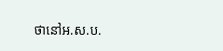ថានៅអ.ស.ប.